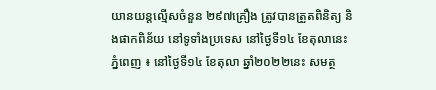យានយន្តល្មើសចំនួន ២៩៧គ្រឿង ត្រូវបានត្រួតពិនិត្យ និងផាកពិន័យ នៅទូទាំងប្រទេស នៅថ្ងៃទី១៤ ខែតុលានេះ
ភ្នំពេញ ៖ នៅថ្ងៃទី១៤ ខែតុលា ឆ្នាំ២០២២នេះ សមត្ថ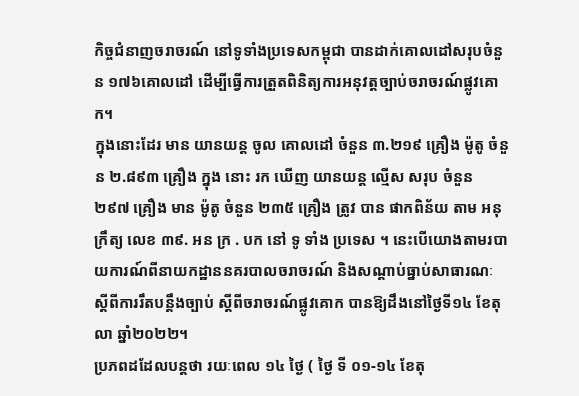កិច្ចជំនាញចរាចរណ៍ នៅទូទាំងប្រទេសកម្ពុជា បានដាក់គោលដៅសរុបចំនួន ១៧៦គោលដៅ ដើម្បីធ្វើការត្រួតពិនិត្យការអនុវត្តច្បាប់ចរាចរណ៍ផ្លូវគោក។
ក្នុងនោះដែរ មាន យានយន្ត ចូល គោលដៅ ចំនួន ៣.២១៩ គ្រឿង ម៉ូតូ ចំនួន ២.៨៩៣ គ្រឿង ក្នុង នោះ រក ឃើញ យានយន្ត ល្មើស សរុប ចំនួន ២៩៧ គ្រឿង មាន ម៉ូតូ ចំនួន ២៣៥ គ្រឿង ត្រូវ បាន ផាកពិន័យ តាម អនុក្រឹត្យ លេខ ៣៩. អន ក្រ . បក នៅ ទូ ទាំង ប្រទេស ។ នេះបើយោងតាមរបាយការណ៍ពីនាយកដ្ឋាននគរបាលចរាចរណ៍ និងសណ្តាប់ធ្នាប់សាធារណៈ ស្តីពីការរឹតបន្ដឹងច្បាប់ ស្ដីពីចរាចរណ៍ផ្លូវគោក បានឱ្យដឹងនៅថ្ងៃទី១៤ ខែតុលា ឆ្នាំ២០២២។
ប្រភពដដែលបន្តថា រយៈពេល ១៤ ថ្ងៃ ( ថ្ងៃ ទី ០១-១៤ ខែតុ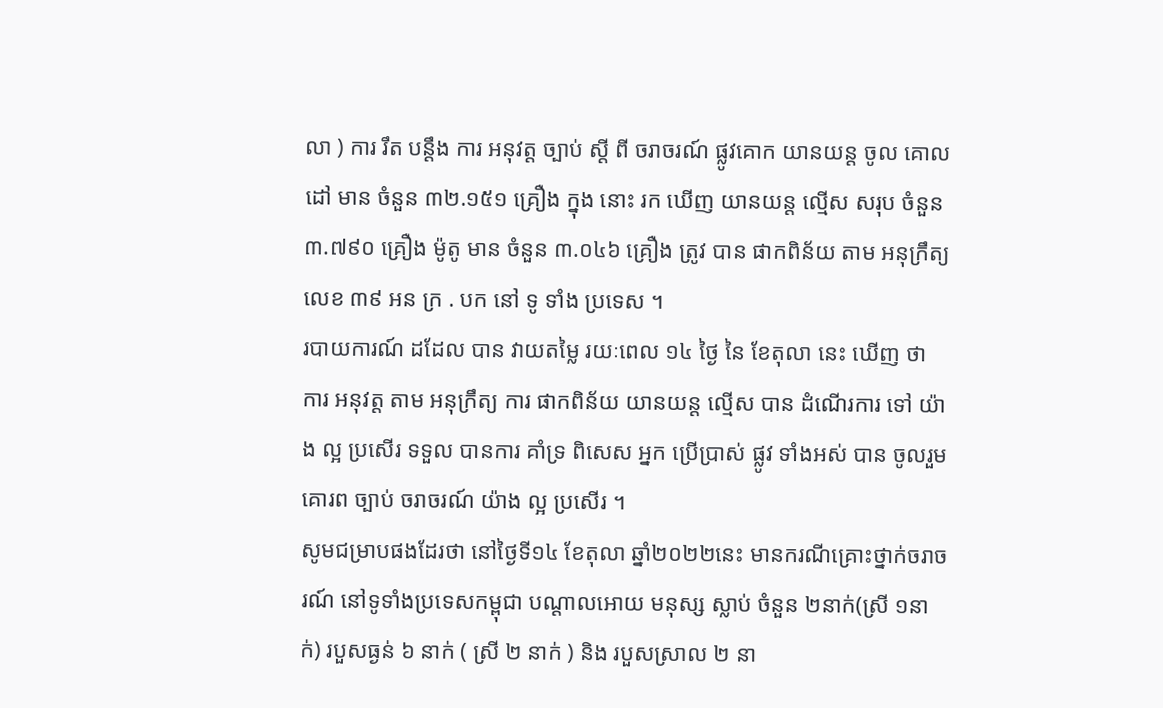លា ) ការ រឹត បន្ដឹង ការ អនុវត្ត ច្បាប់ ស្ដី ពី ចរាចរណ៍ ផ្លូវគោក យានយន្ត ចូល គោលដៅ មាន ចំនួន ៣២.១៥១ គ្រឿង ក្នុង នោះ រក ឃើញ យានយន្ត ល្មើស សរុប ចំនួន ៣.៧៩០ គ្រឿង ម៉ូតូ មាន ចំនួន ៣.០៤៦ គ្រឿង ត្រូវ បាន ផាកពិន័យ តាម អនុក្រឹត្យ លេខ ៣៩ អន ក្រ . បក នៅ ទូ ទាំង ប្រទេស ។
របាយការណ៍ ដដែល បាន វាយតម្លៃ រយៈពេល ១៤ ថ្ងៃ នៃ ខែតុលា នេះ ឃើញ ថា ការ អនុវត្ត តាម អនុក្រឹត្យ ការ ផាកពិន័យ យានយន្ត ល្មើស បាន ដំណើរការ ទៅ យ៉ាង ល្អ ប្រសើរ ទទួល បានការ គាំទ្រ ពិសេស អ្នក ប្រើប្រាស់ ផ្លូវ ទាំងអស់ បាន ចូលរួម គោរព ច្បាប់ ចរាចរណ៍ យ៉ាង ល្អ ប្រសើរ ។
សូមជម្រាបផងដែរថា នៅថ្ងៃទី១៤ ខែតុលា ឆ្នាំ២០២២នេះ មានករណីគ្រោះថ្នាក់ចរាចរណ៍ នៅទូទាំងប្រទេសកម្ពុជា បណ្តាលអោយ មនុស្ស ស្លាប់ ចំនួន ២នាក់(ស្រី ១នាក់) របួសធ្ងន់ ៦ នាក់ ( ស្រី ២ នាក់ ) និង របួសស្រាល ២ នា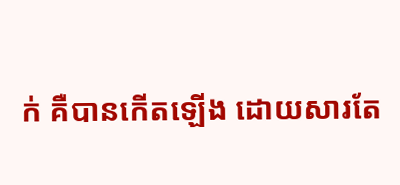ក់ គឺបានកើតឡើង ដោយសារតែ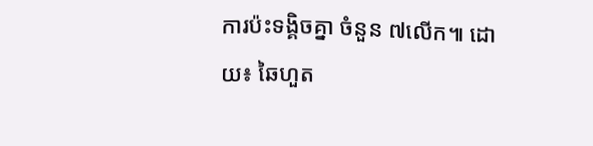ការប៉ះទង្គិចគ្នា ចំនួន ៧លើក៕ ដោយ៖ ឆៃហួត